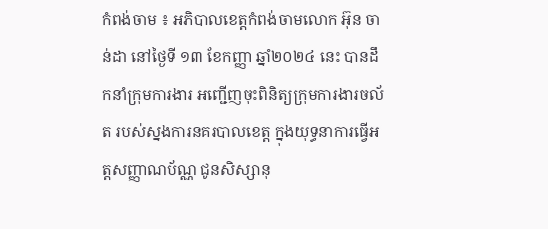កំពង់ចាម ៖ អភិបាលខេត្តកំពង់ចាមលោក អ៊ុន ចាន់ដា នៅថ្ងៃទី ១៣ ខែកញ្ញា ឆ្នាំ២០២៤ នេះ បានដឹកនាំក្រុមការងារ អញ្ជើញចុះពិនិត្យក្រុមការងារចល័ត របស់ស្នងការនគរបាលខេត្ត ក្នុងយុទ្ធនាការធ្វើអត្តសញ្ញាណប័ណ្ណ ជូនសិស្សានុ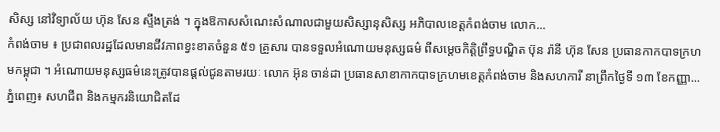សិស្ស នៅវិទ្យាល័យ ហ៊ុន សែន ស្ទឹងត្រង់ ។ ក្នុងឱកាសសំណេះសំណាលជាមួយសិស្សានុសិស្ស អភិបាលខេត្តកំពង់ចាម លោក...
កំពង់ចាម ៖ ប្រជាពលរដ្ឋដែលមានជីវភាពខ្វះខាតចំនួន ៥១ គ្រួសារ បានទទួលអំណោយមនុស្សធម៌ ពីសម្ដេចកិត្តិព្រឹទ្ធបណ្ឌិត ប៊ុន រ៉ានី ហ៊ុន សែន ប្រធានកាកបាទក្រហមកម្ពុជា ។ អំណោយមនុស្សធម៌នេះត្រូវបានផ្ដល់ជូនតាមរយៈ លោក អ៊ុន ចាន់ដា ប្រធានសាខាកាកបាទក្រហមខេត្តកំពង់ចាម និងសហការី នាព្រឹកថ្ងៃទី ១៣ ខែកញ្ញា...
ភ្នំពេញ៖ សហជីព និងកម្មករនិយោជិតដែ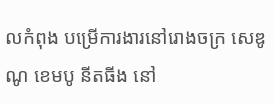លកំពុង បម្រើការងារនៅរោងចក្រ សេឌូណូ ខេមបូ នីតធីង នៅ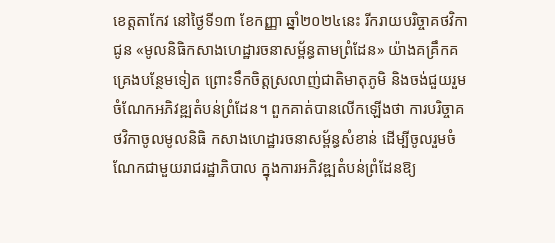ខេត្តតាកែវ នៅថ្ងៃទី១៣ ខែកញ្ញា ឆ្នាំ២០២៤នេះ រីករាយបរិច្ចាគថវិកាជូន «មូលនិធិកសាងហេដ្ឋារចនាសម្ព័ន្ធតាមព្រំដែន» យ៉ាងគគ្រឹកគគ្រេងបន្ថែមទៀត ព្រោះទឹកចិត្តស្រលាញ់ជាតិមាតុភូមិ និងចង់ជួយរួមចំណែកអភិវឌ្ឍតំបន់ព្រំដែន។ ពួកគាត់បានលើកឡើងថា ការបរិច្ចាគថវិកាចូលមូលនិធិ កសាងហេដ្ឋារចនាសម្ព័ន្ធសំខាន់ ដើម្បីចូលរួមចំណែកជាមួយរាជរដ្ឋាភិបាល ក្នុងការអភិវឌ្ឍតំបន់ព្រំដែនឱ្យ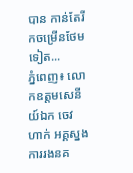បាន កាន់តែរីកចម្រើនថែមទៀត...
ភ្នំពេញ៖ លោកឧត្តមសេនីយ៍ឯក ចេវ ហាក់ អគ្គស្នងការរងនគ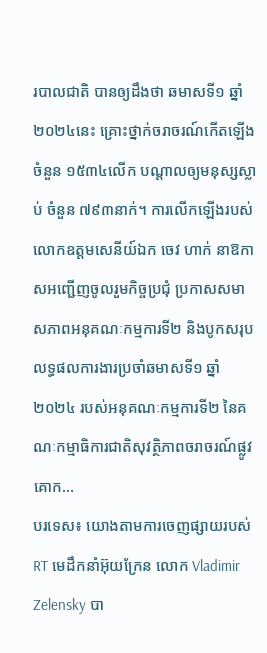របាលជាតិ បានឲ្យដឹងថា ឆមាសទី១ ឆ្នាំ២០២៤នេះ គ្រោះថ្នាក់ចរាចរណ៍កើតឡើងចំនួន ១៥៣៤លើក បណ្ដាលឲ្យមនុស្សស្លាប់ ចំនួន ៧៩៣នាក់។ ការលើកឡើងរបស់លោកឧត្តមសេនីយ៍ឯក ចេវ ហាក់ នាឱកាសអញ្ជើញចូលរួមកិច្ចប្រជុំ ប្រកាសសមាសភាពអនុគណៈកម្មការទី២ និងបូកសរុបលទ្ធផលការងារប្រចាំឆមាសទី១ ឆ្នាំ២០២៤ របស់អនុគណៈកម្មការទី២ នៃគណៈកម្មាធិការជាតិសុវត្ថិភាពចរាចរណ៍ផ្លូវគោក...
បរទេស៖ យោងតាមការចេញផ្សាយរបស់ RT មេដឹកនាំអ៊ុយក្រែន លោក Vladimir Zelensky បា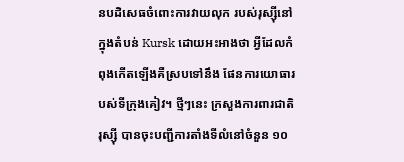នបដិសេធចំពោះការវាយលុក របស់រុស្ស៊ីនៅក្នុងតំបន់ Kursk ដោយអះអាងថា អ្វីដែលកំពុងកើតឡើងគឺស្របទៅនឹង ផែនការយោធារបស់ទីក្រុងគៀវ។ ថ្មីៗនេះ ក្រសួងការពារជាតិរុស្ស៊ី បានចុះបញ្ជីការតាំងទីលំនៅចំនួន ១០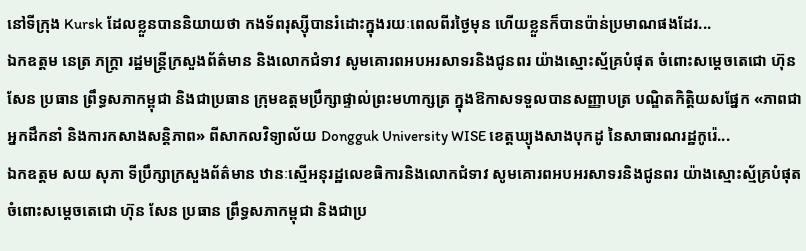នៅទីក្រុង Kursk ដែលខ្លួនបាននិយាយថា កងទ័ពរុស្ស៊ីបានរំដោះក្នុងរយៈពេលពីរថ្ងៃមុន ហើយខ្លួនក៏បានប៉ាន់ប្រមាណផងដែរ...
ឯកឧត្ដម នេត្រ ភក្ត្រា រដ្ឋមន្ត្រីក្រសួងព័ត៌មាន និងលោកជំទាវ សូមគោរពអបអរសាទរនិងជូនពរ យ៉ាងស្មោះស្ម័គ្របំផុត ចំពោះសម្តេចតេជោ ហ៊ុន សែន ប្រធាន ព្រឹទ្ធសភាកម្ពុជា និងជាប្រធាន ក្រុមឧត្តមប្រឹក្សាផ្ទាល់ព្រះមហាក្សត្រ ក្នុងឱកាសទទួលបានសញ្ញាបត្រ បណ្ឌិតកិត្តិយសផ្នែក «ភាពជាអ្នកដឹកនាំ និងការកសាងសន្តិភាព» ពីសាកលវិទ្យាល័យ Dongguk University WISE ខេត្តឃ្យុងសាងបុកដូ នៃសាធារណរដ្ឋកូរ៉េ...
ឯកឧត្តម សយ សុភា ទីប្រឹក្សាក្រសួងព័ត៌មាន ឋានៈស្មើអនុរដ្ឋលេខធិការនិងលោកជំទាវ សូមគោរពអបអរសាទរនិងជូនពរ យ៉ាងស្មោះស្ម័គ្របំផុត ចំពោះសម្តេចតេជោ ហ៊ុន សែន ប្រធាន ព្រឹទ្ធសភាកម្ពុជា និងជាប្រ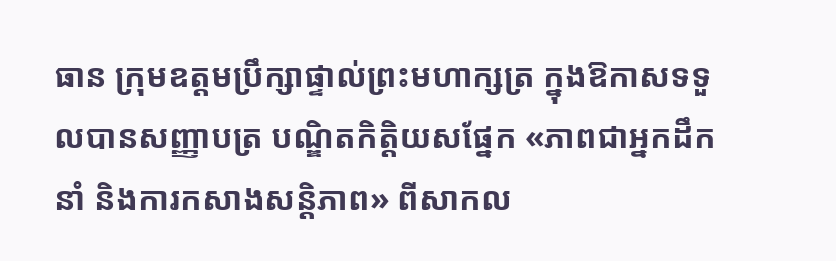ធាន ក្រុមឧត្តមប្រឹក្សាផ្ទាល់ព្រះមហាក្សត្រ ក្នុងឱកាសទទួលបានសញ្ញាបត្រ បណ្ឌិតកិត្តិយសផ្នែក «ភាពជាអ្នកដឹកនាំ និងការកសាងសន្តិភាព» ពីសាកល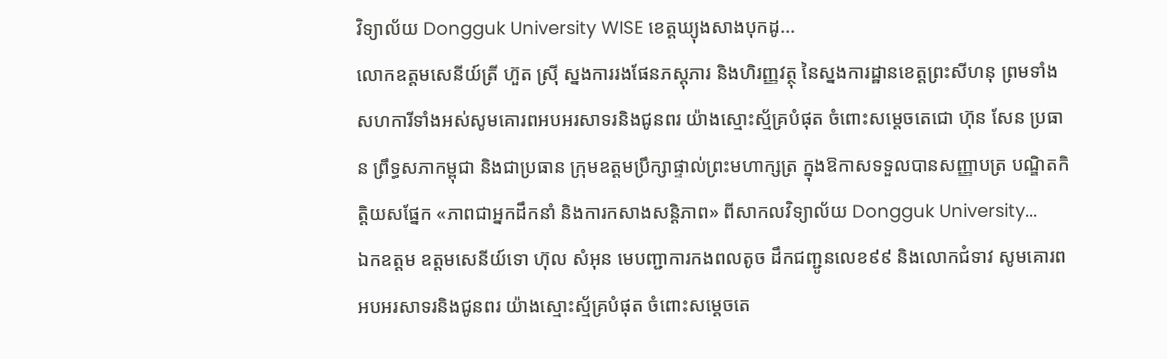វិទ្យាល័យ Dongguk University WISE ខេត្តឃ្យុងសាងបុកដូ...
លោកឧត្តមសេនីយ៍ត្រី ហ៊ួត ស្រ៊ី ស្នងការរងផែនភស្តុភារ និងហិរញ្ញវត្ថុ នៃស្នងការដ្ឋានខេត្តព្រះសីហនុ ព្រមទាំងសហការីទាំងអស់សូមគោរពអបអរសាទរនិងជូនពរ យ៉ាងស្មោះស្ម័គ្របំផុត ចំពោះសម្តេចតេជោ ហ៊ុន សែន ប្រធាន ព្រឹទ្ធសភាកម្ពុជា និងជាប្រធាន ក្រុមឧត្តមប្រឹក្សាផ្ទាល់ព្រះមហាក្សត្រ ក្នុងឱកាសទទួលបានសញ្ញាបត្រ បណ្ឌិតកិត្តិយសផ្នែក «ភាពជាអ្នកដឹកនាំ និងការកសាងសន្តិភាព» ពីសាកលវិទ្យាល័យ Dongguk University...
ឯកឧត្តម ឧត្តមសេនីយ៍ទោ ហ៊ុល សំអុន មេបញ្ជាការកងពលតូច ដឹកជញ្ជូនលេខ៩៩ និងលោកជំទាវ សូមគោរពអបអរសាទរនិងជូនពរ យ៉ាងស្មោះស្ម័គ្របំផុត ចំពោះសម្តេចតេ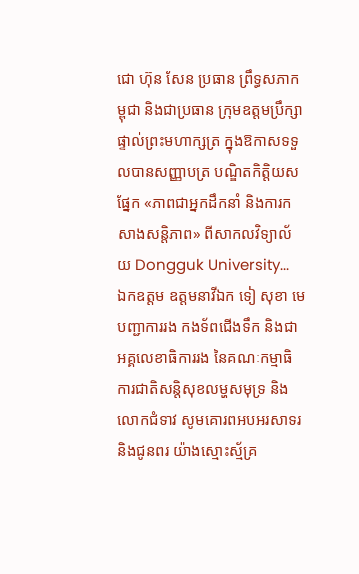ជោ ហ៊ុន សែន ប្រធាន ព្រឹទ្ធសភាកម្ពុជា និងជាប្រធាន ក្រុមឧត្តមប្រឹក្សាផ្ទាល់ព្រះមហាក្សត្រ ក្នុងឱកាសទទួលបានសញ្ញាបត្រ បណ្ឌិតកិត្តិយសផ្នែក «ភាពជាអ្នកដឹកនាំ និងការកសាងសន្តិភាព» ពីសាកលវិទ្យាល័យ Dongguk University...
ឯកឧត្តម ឧត្តមនាវីឯក ទៀ សុខា មេបញ្ជាការរង កងទ័ពជើងទឹក និងជា អគ្គលេខាធិការរង នៃគណៈកម្មាធិការជាតិសន្តិសុខលម្ហសមុទ្រ និងលោកជំទាវ សូមគោរពអបអរសាទរនិងជូនពរ យ៉ាងស្មោះស្ម័គ្រ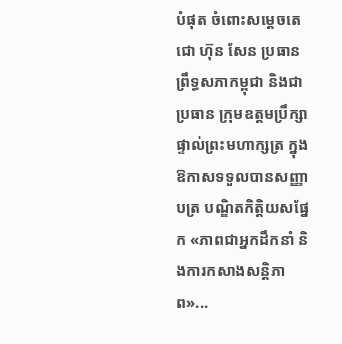បំផុត ចំពោះសម្តេចតេជោ ហ៊ុន សែន ប្រធាន ព្រឹទ្ធសភាកម្ពុជា និងជាប្រធាន ក្រុមឧត្តមប្រឹក្សាផ្ទាល់ព្រះមហាក្សត្រ ក្នុងឱកាសទទួលបានសញ្ញាបត្រ បណ្ឌិតកិត្តិយសផ្នែក «ភាពជាអ្នកដឹកនាំ និងការកសាងសន្តិភាព»...